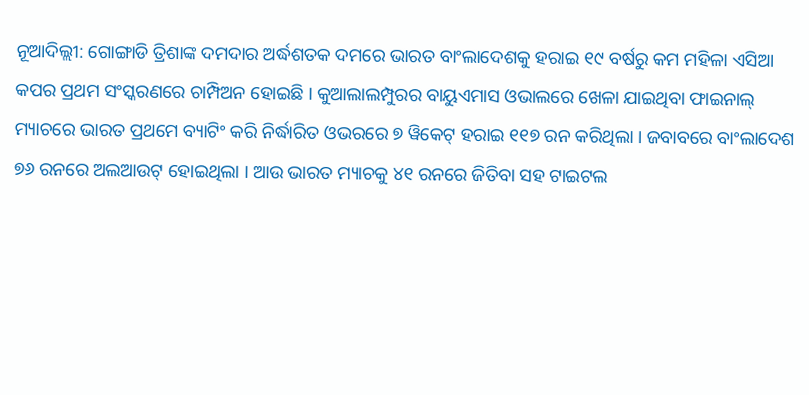ନୂଆଦିଲ୍ଲୀ: ଗୋଙ୍ଗାଡି ତ୍ରିଶାଙ୍କ ଦମଦାର ଅର୍ଦ୍ଧଶତକ ଦମରେ ଭାରତ ବାଂଲାଦେଶକୁ ହରାଇ ୧୯ ବର୍ଷରୁ କମ ମହିଳା ଏସିଆ କପର ପ୍ରଥମ ସଂସ୍କରଣରେ ଚାମ୍ପିଅନ ହୋଇଛି । କୁଆଲାଲମ୍ପୁରର ବାୟୁଏମାସ ଓଭାଲରେ ଖେଳା ଯାଇଥିବା ଫାଇନାଲ୍ ମ୍ୟାଚରେ ଭାରତ ପ୍ରଥମେ ବ୍ୟାଟିଂ କରି ନିର୍ଦ୍ଧାରିତ ଓଭରରେ ୭ ୱିକେଟ୍ ହରାଇ ୧୧୭ ରନ କରିଥିଲା । ଜବାବରେ ବାଂଲାଦେଶ ୭୬ ରନରେ ଅଲଆଉଟ୍ ହୋଇଥିଲା । ଆଉ ଭାରତ ମ୍ୟାଚକୁ ୪୧ ରନରେ ଜିତିବା ସହ ଟାଇଟଲ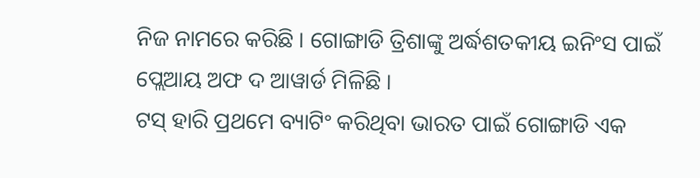ନିଜ ନାମରେ କରିଛି । ଗୋଙ୍ଗାଡି ତ୍ରିଶାଙ୍କୁ ଅର୍ଦ୍ଧଶତକୀୟ ଇନିଂସ ପାଇଁ ପ୍ଲେଆୟ ଅଫ ଦ ଆୱାର୍ଡ ମିଳିଛି ।
ଟସ୍ ହାରି ପ୍ରଥମେ ବ୍ୟାଟିଂ କରିଥିବା ଭାରତ ପାଇଁ ଗୋଙ୍ଗାଡି ଏକ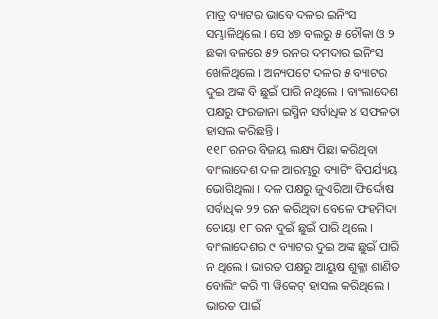ମାତ୍ର ବ୍ୟାଟର ଭାବେ ଦଳର ଇନିଂସ ସମ୍ଭାଳିଥିଲେ । ସେ ୪୭ ବଲରୁ ୫ ଚୌକା ଓ ୨ ଛକା ବଳରେ ୫୨ ରନର ଦମଦାର ଇନିଂସ ଖେଳିଥିଲେ । ଅନ୍ୟପଟେ ଦଳର ୫ ବ୍ୟାଟର ଦୁଇ ଅଙ୍କ ବି ଛୁଇଁ ପାରି ନଥିଲେ । ବାଂଲାଦେଶ ପକ୍ଷରୁ ଫରଜାନା ଇସ୍ମିନ ସର୍ବାଧିକ ୪ ସଫଳତା ହାସଲ କରିଛନ୍ତି ।
୧୧୮ ରନର ବିଜୟ ଲକ୍ଷ୍ୟ ପିଛା କରିଥିବା ବାଂଲାଦେଶ ଦଳ ଆରମ୍ଭରୁ ବ୍ୟାଟିଂ ବିପର୍ଯ୍ୟୟ ଭୋଗିଥିଲା । ଦଳ ପକ୍ଷରୁ ଜୁଏରିଆ ଫିର୍ଦ୍ଦୋଷ ସର୍ବାଧିକ ୨୨ ରନ କରିଥିବା ବେଳେ ଫହମିଦା ଚୋୟା ୧୮ ରନ ଦୁଇଁ ଛୁଇଁ ପାରି ଥିଲେ । ବାଂଲାଦେଶର ୯ ବ୍ୟାଟର ଦୁଇ ଅଙ୍କ ଛୁଇଁ ପାରି ନ ଥିଲେ । ଭାରତ ପକ୍ଷରୁ ଆୟୁଷ ଶୁକ୍ଳା ଶାଣିତ ବୋଲିଂ କରି ୩ ୱିକେଟ୍ ହାସଲ କରିଥିଲେ ।
ଭାରତ ପାଇଁ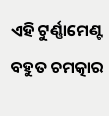ଏହି ଟୁର୍ଣ୍ଣାମେଣ୍ଟ ବହୁତ ଚମତ୍କାର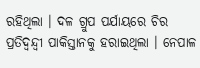ରହିଥିଲା । ଦଳ ଗ୍ରୁପ ପର୍ଯାୟରେ ଚିର ପ୍ରତିଦ୍ୱନ୍ଦ୍ୱୀ ପାକିସ୍ତାନକୁ ହରାଇଥିଲା । ନେପାଳ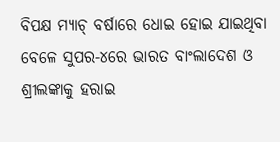ବିପକ୍ଷ ମ୍ୟାଚ୍ ବର୍ଷାରେ ଧୋଇ ହୋଇ ଯାଇଥିବା ବେଳେ ସୁପର-୪ରେ ଭାରତ ବାଂଲାଦେଶ ଓ ଶ୍ରୀଲଙ୍କାକୁ ହରାଇ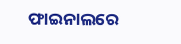ଫାଇନାଲରେ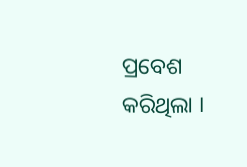ପ୍ରବେଶ କରିଥିଲା ।